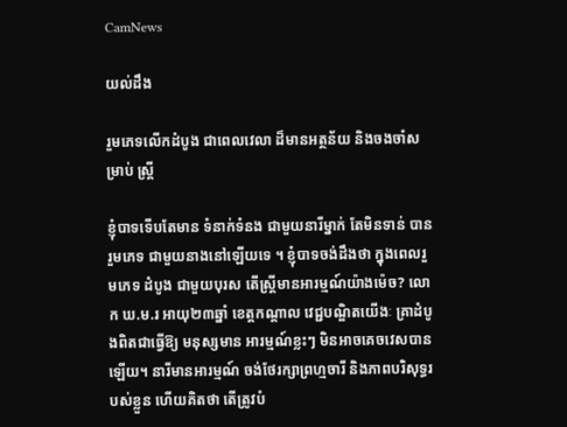CamNews

យល់ដឹង

រួមភេទលើកដំបូង ជាពេលវេលា ដ៏មានអត្ថន័យ និងចងចាំសម្រាប់ ស្រ្តី

ខ្ញុំបាទទើបតែមាន ទំនាក់ទំនង ជាមួយនារីម្នាក់ តែមិនទាន់ បានរួមភេទ ជាមួយនាងនៅឡើយទេ ។ ខ្ញុំបាទចង់ដឹងថា ក្នុងពេលរួមភេទ ដំបូង ជាមួយបុរស តើស្ដ្រីមានអារម្មណ៍យ៉ាងម៉េច? លោក ឃ.ម.រ អាយុ២៣ឆ្នាំ ខេត្ដកណ្ដាល វេជ្ជបណ្ឌិតយើងៈ គ្រាដំបូងពិតជាធ្វើឱ្យ មនុស្សមាន អារម្មណ៍ខ្លះៗ មិនអាចគេចវេសបានឡើយ។ នារីមានអារម្មណ៍ ចង់ថែរក្សាព្រហ្មចារី និងភាពបរិសុទ្ធរបស់ខ្លួន ហើយគិតថា តើត្រូវបំ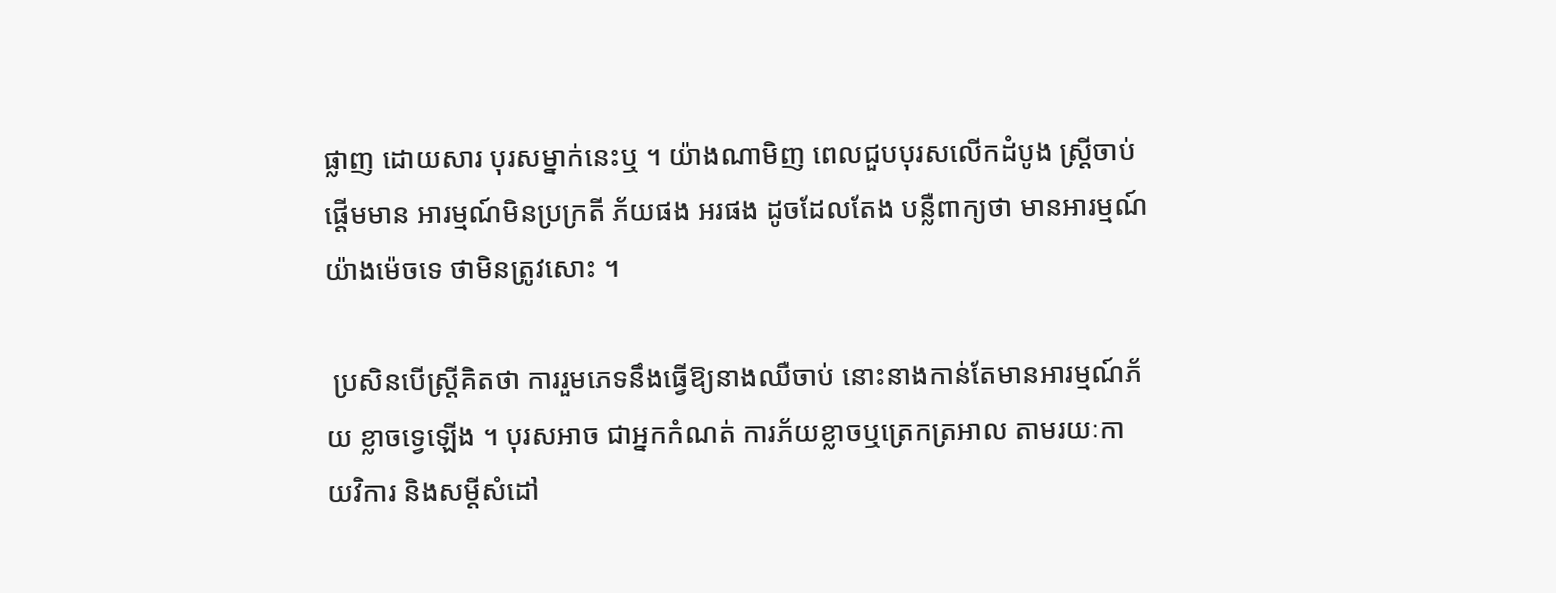ផ្លាញ ដោយសារ បុរសម្នាក់នេះឬ ។ យ៉ាងណាមិញ ពេលជួបបុរសលើកដំបូង ស្ដ្រីចាប់ផ្ដើមមាន អារម្មណ៍មិនប្រក្រតី ភ័យផង អរផង ដូចដែលតែង បន្លឺពាក្យថា មានអារម្មណ៍យ៉ាងម៉េចទេ ថាមិនត្រូវសោះ ។

 ប្រសិនបើស្ដ្រីគិតថា ការរួមភេទនឹងធ្វើឱ្យនាងឈឺចាប់ នោះនាងកាន់តែមានអារម្មណ៍ភ័យ ខ្លាចទ្វេឡើង ។ បុរសអាច ជាអ្នកកំណត់ ការភ័យខ្លាចឬត្រេកត្រអាល តាមរយៈកាយវិការ និងសម្ដីសំដៅ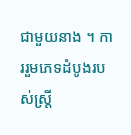ជាមួយនាង ។ ការរួមភេទដំបូងរបស់ស្ដ្រី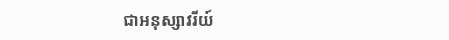ជាអនុស្សាវរីយ៍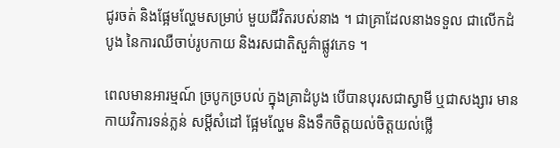ជូរចត់ និងផ្អែមល្ហែមសម្រាប់ មួយជីវិតរបស់នាង ។ ជាគ្រាដែលនាងទទួល ជាលើកដំបូង នៃការឈឺចាប់រូបកាយ និងរសជាតិសួគ៌ាផ្លូវភេទ ។

ពេលមានអារម្មណ៍ ច្របូកច្របល់ ក្នុងគ្រាដំបូង បើបានបុរសជាស្វាមី ឬជាសង្សារ មានកាយវិការទន់ភ្លន់ សម្ដីសំដៅ ផ្អែមល្ហែម និងទឹកចិត្ដយល់ចិត្ដយល់ថ្លើ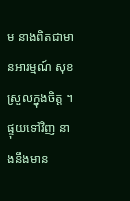ម នាងពិតជាមានអារម្មណ៍ សុខស្រួលក្នុងចិត្ដ ។ ផ្ទុយទៅវិញ នាងនឹងមាន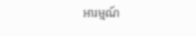អារម្មណ៍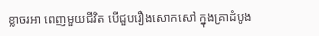ខ្លាចរអា ពេញមួយជីវិត បើជួបរឿងសោកសៅ ក្នុងគ្រាដំបូង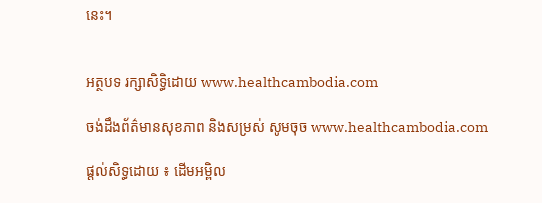នេះ។


អត្ថបទ រក្សាសិទ្ធិដោយ www.healthcambodia.com

ចង់ដឹងព័ត៌មានសុខភាព និងសម្រស់ សូមចុច www.healthcambodia.com

ផ្តល់សិទ្ធដោយ ៖ ដើមអម្ពិល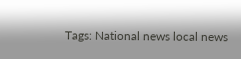Tags: National news local news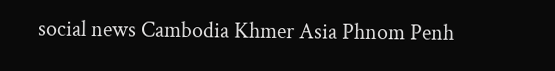social news Cambodia Khmer Asia Phnom Penh